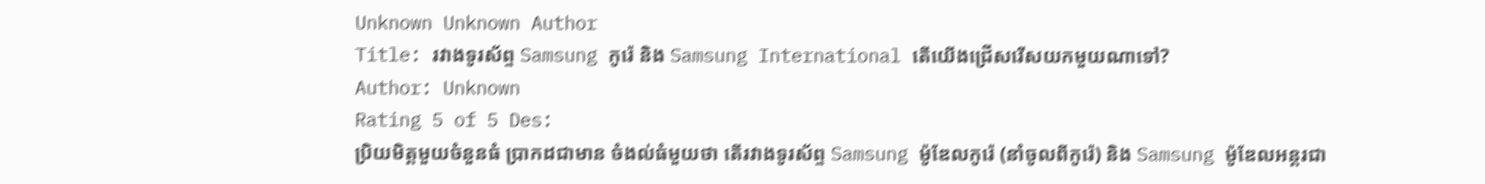Unknown Unknown Author
Title: រវាងទូរស័ព្ទ Samsung កូរ៉េ និង Samsung International តើយើងជ្រើសរើសយកមួយណាទៅ?
Author: Unknown
Rating 5 of 5 Des:
ប្រិយមិត្តមួយចំនួនធំ ប្រាកដជាមាន ចំងល់ធំមួយថា តើរវាងទូរស័ព្ទ Samsung ម៉ូឌែលកូរ៉េ (នាំចូលពីកូរ៉េ) និង Samsung ម៉ូឌែលអន្តរជា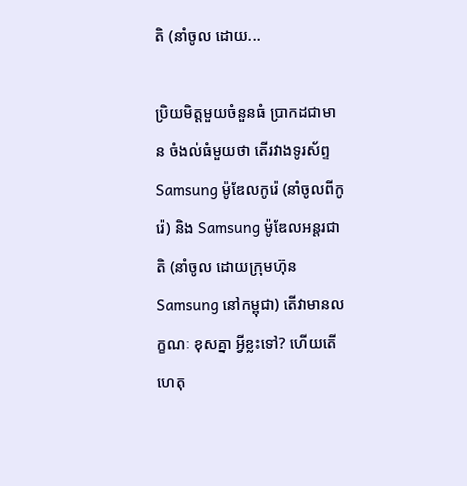តិ (នាំចូល ដោយ...

ប្រិយមិត្តមួយចំនួនធំ ប្រាកដជាមាន ចំងល់ធំមួយថា តើរវាងទូរស័ព្ទ Samsung ម៉ូឌែលកូរ៉េ (នាំចូលពីកូរ៉េ) និង Samsung ម៉ូឌែលអន្តរជាតិ (នាំចូល ដោយក្រុមហ៊ុន Samsung នៅកម្ពុជា) តើវាមានលក្ខណៈ ខុសគ្នា អ្វីខ្លះទៅ? ហើយតើហេតុ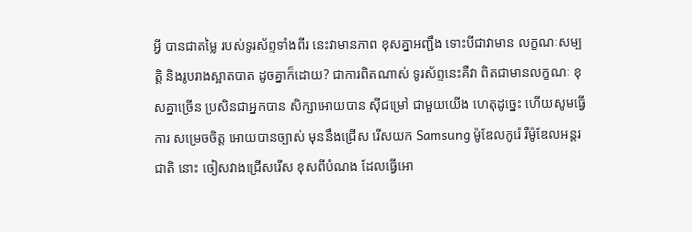អ្វី បានជាតម្លៃ របស់ទូរស័ព្ទទាំងពីរ នេះវាមានភាព ខុសគ្នាអញ្ជឹង ទោះបីជាវាមាន លក្ខណៈសម្បត្តិ និងរូបរាងស្អាតបាត ដូចគ្នាក៏ដោយ? ជាការពិតណាស់ ទូរស័ព្ទនេះគឺវា ពិតជាមានលក្ខណៈ ខុសគ្នាច្រើន ប្រសិនជាអ្នកបាន សិក្សាអោយបាន ស៊ីជម្រៅ ជាមួយយើង ហេតុដូច្នេះ ហើយសូមធ្វើការ សម្រេចចិត្ត អោយបានច្បាស់ មុននឹងជ្រើស រើសយក Samsung ម៉ូឌែលកូរ៉េ រឺម៉ូឌែលអន្តរជាតិ នោះ ចៀសវាងជ្រើសរើស ខុសពីបំណង ដែលធ្វើអោ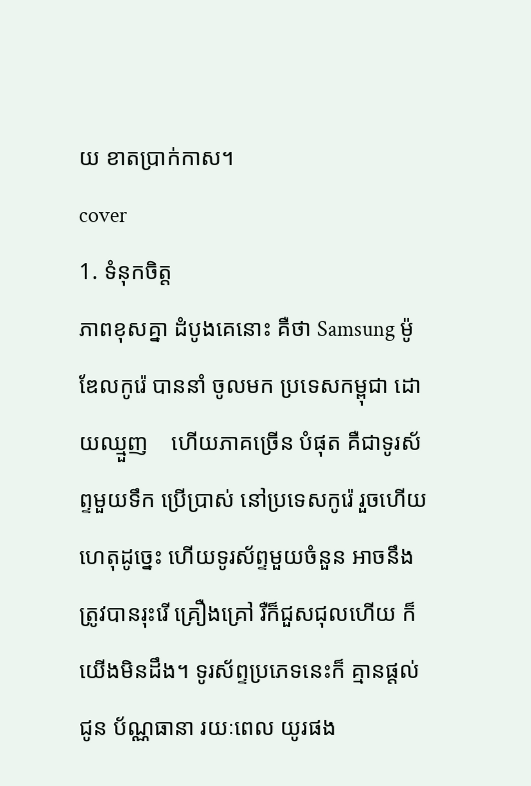យ ខាតប្រាក់កាស។
cover
1. ទំនុកចិត្ត
ភាពខុសគ្នា ដំបូងគេនោះ គឺថា Samsung ម៉ូឌែលកូរ៉េ បាននាំ ចូលមក ប្រទេសកម្ពុជា ដោយឈ្មួញ    ហើយភាគច្រើន បំផុត គឺជាទូរស័ព្ទមួយទឹក ប្រើប្រាស់ នៅប្រទេសកូរ៉េ រួចហើយ ហេតុដូច្នេះ ហើយទូរស័ព្ទមួយចំនួន អាចនឹង ត្រូវបានរុះរើ គ្រឿងគ្រៅ រឺក៏ជួសជុលហើយ ក៏យើងមិនដឹង។ ទូរស័ព្ទប្រភេទនេះក៏ គ្មានផ្តល់ជូន ប័ណ្ណធានា រយៈពេល យូរផង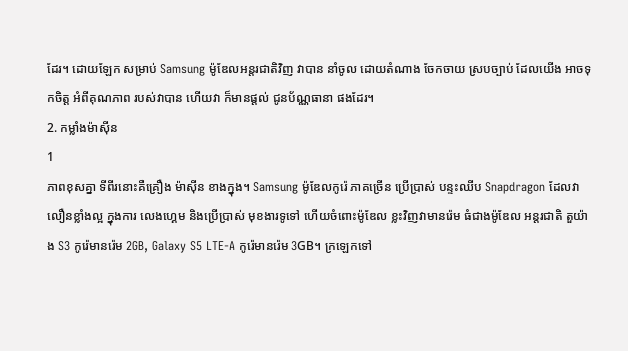ដែរ។ ដោយឡែក សម្រាប់ Samsung ម៉ូឌែលអន្តរជាតិវិញ វាបាន នាំចូល ដោយតំណាង ចែកចាយ ស្របច្បាប់ ដែលយើង អាចទុកចិត្ត អំពីគុណភាព របស់វាបាន ហើយវា ក៏មានផ្តល់ ជូនប័ណ្ណធានា ផងដែរ។
2. កម្លាំងម៉ាស៊ីន
1
ភាពខុសគ្នា ទីពីរនោះគឺគ្រឿង ម៉ាស៊ីន ខាងក្នុង។ Samsung ម៉ូឌែលកូរ៉េ ភាគច្រើន ប្រើប្រាស់ បន្ទះឈីប Snapdragon ដែលវាលឿនខ្លាំងល្អ ក្នុងការ លេងហ្គេម និងប្រើប្រាស់ មុខងារទូទៅ ហើយចំពោះម៉ូឌែល ខ្លះវិញវាមានរ៉េម ធំជាងម៉ូឌែល អន្តរជាតិ តួយ៉ាង S3 កូរ៉េមានរ៉េម 2GB, Galaxy S5 LTE-A កូរ៉េមានរ៉េម 3GB។ ក្រឡេកទៅ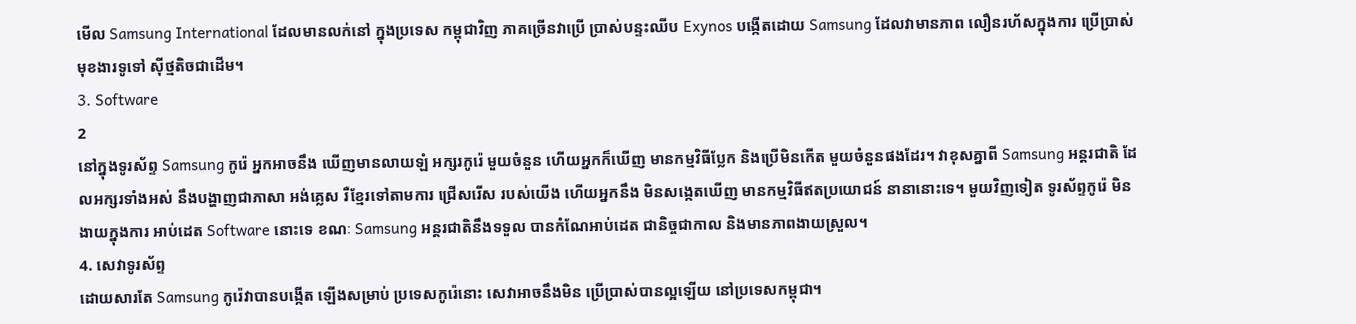មើល Samsung International ដែលមានលក់នៅ ក្នុងប្រទេស កម្ពុជាវិញ ភាគច្រើនវាប្រើ ប្រាស់បន្ទះឈីប Exynos បង្កើតដោយ Samsung ដែលវាមានភាព លឿនរហ័សក្នុងការ ប្រើប្រាស់ មុខងារទូទៅ ស៊ីថ្មតិចជាដើម។
3. Software
2
នៅក្នុងទូរស័ព្ទ Samsung កូរ៉េ អ្នកអាចនឹង ឃើញមានលាយឡំ អក្សរកូរ៉េ មួយចំនួន ហើយអ្នកក៏ឃើញ មានកម្មវិធីប្លែក និងប្រើមិនកើត មួយចំនួនផងដែរ។ វាខុសគ្នាពី Samsung អន្តរជាតិ ដែលអក្សរទាំងអស់ នឹងបង្ហាញជាភាសា អង់គ្លេស រឺខ្មែរទៅតាមការ ជ្រើសរើស របស់យើង ហើយអ្នកនឹង មិនសង្កេតឃើញ មានកម្មវិធីឥតប្រយោជន៍ នានានោះទេ។ មួយវិញទៀត ទូរស័ព្ទកូរ៉េ មិនងាយក្នុងការ អាប់ដេត Software នោះទេ ខណៈ Samsung អន្តរជាតិនឹងទទួល បានកំណែអាប់ដេត ជានិច្ចជាកាល និងមានភាពងាយស្រួល។
4. សេវាទូរស័ព្ទ
ដោយសារតែ Samsung កូរ៉េវាបានបង្កើត ឡើងសម្រាប់ ប្រទេសកូរ៉េនោះ សេវាអាចនឹងមិន ប្រើប្រាស់បានល្អឡើយ នៅប្រទេសកម្ពុជា។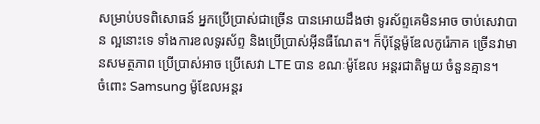សម្រាប់បទពិសោធន៍ អ្នកប្រើប្រាស់ជាច្រើន បានអោយដឹងថា ទូរស័ព្ទគេមិនអាច ចាប់សេវាបាន ល្អនោះទេ ទាំងការខលទូរស័ព្ទ និងប្រើប្រាស់អ៊ីនធឺណែត។ ក៏ប៉ុន្តែម៉ូឌែលកូរ៉េភាគ ច្រើនវាមានសមត្ថភាព ប្រើប្រាស់អាច ប្រើសេវា LTE បាន ខណៈម៉ូឌែល អន្តរជាតិមួយ ចំនួនគ្មាន។
ចំពោះ Samsung ម៉ូឌែលអន្តរ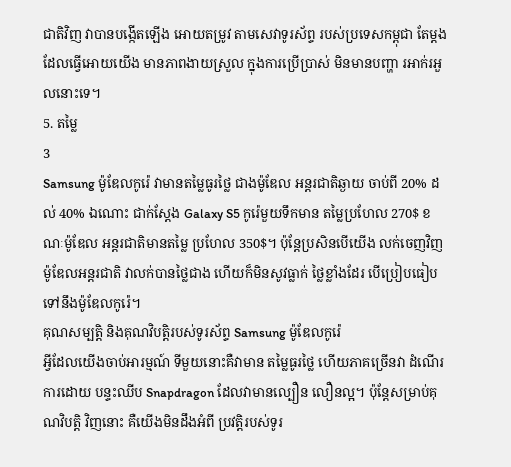ជាតិវិញ វាបានបង្កើតឡើង អោយតម្រូវ តាមសេវាទូរស័ព្ទ របស់ប្រទេសកម្ពុជា តែម្តង ដែលធ្វើអោយយើង មានភាពងាយស្រួល ក្នុងការប្រើប្រាស់ មិនមានបញ្ហា រអាក់រអួលនោះទេ។
5. តម្លៃ
3
Samsung ម៉ូឌែលកូរ៉េ វាមានតម្លៃធូរថ្លៃ ជាងម៉ូឌែល អន្តរជាតិឆ្ងាយ ចាប់ពី 20% ដល់ 40% ឯណោះ ជាក់ស្តែង Galaxy S5 កូរ៉េមួយទឹកមាន តម្លៃប្រហែល 270$ ខណៈម៉ូឌែល អន្តរជាតិមានតម្លៃ ប្រហែល 350$។ ប៉ុន្តែប្រសិនបើយើង លក់ចេញវិញ ម៉ូឌែលអន្តរជាតិ វាលក់បានថ្លៃជាង ហើយក៏មិនសូវធ្លាក់ ថ្លៃខ្លាំងដែរ បើប្រៀបធៀប ទៅនឹងម៉ូឌែលកូរ៉េ។
គុណសម្បត្តិ និងគុណវិបត្តិរបស់ទូរស័ព្ទ Samsung ម៉ូឌែលកូរ៉េ
អ្វីដែលយើងចាប់អារម្មណ៍ ទីមួយនោះគឺវាមាន តម្លៃធូរថ្លៃ ហើយភាគច្រើនវា ដំណើរការដោយ បន្ទះឈីប Snapdragon ដែលវាមានល្បឿន លឿនល្អ។ ប៉ុន្តែសម្រាប់គុណវិបត្តិ វិញនោះ គឺយើងមិនដឹងអំពី ប្រវត្តិរបស់ទូរ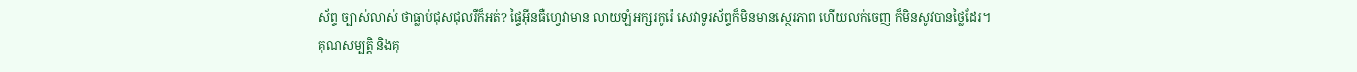ស័ព្ទ ច្បាស់លាស់ ថាធ្លាប់ជុសជុលរឺក៏អត់? ផ្ទៃអ៊ីនធឺហ្វេវាមាន លាយឡំអក្សរកូរ៉េ សេវាទូរស័ព្ទក៏មិនមានស្ថេរភាព ហើយលក់ចេញ ក៏មិនសូវបានថ្លៃដែរ។
គុណសម្បត្តិ និងគុ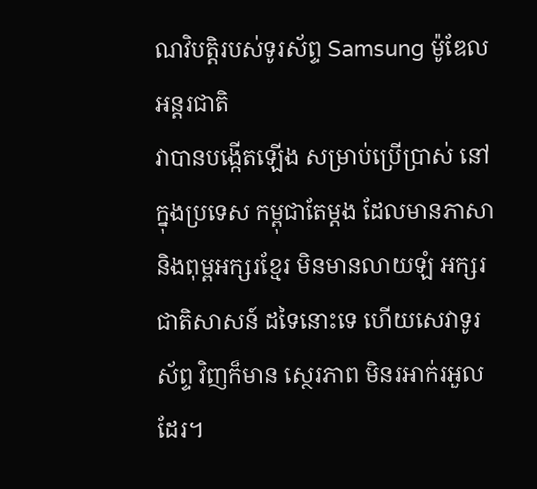ណវិបត្តិរបស់ទូរស័ព្ទ Samsung ម៉ូឌែលអន្តរជាតិ
វាបានបង្កើតឡើង សម្រាប់ប្រើប្រាស់ នៅក្នុងប្រទេស កម្ពុជាតែម្តង ដែលមានភាសា និងពុម្ពអក្សរខ្មែរ មិនមានលាយឡំ អក្សរជាតិសាសន៍ ដទៃនោះទេ ហើយសេវាទូរស័ព្ទ វិញក៏មាន ស្ថេរភាព មិនរអាក់រអួលដែរ។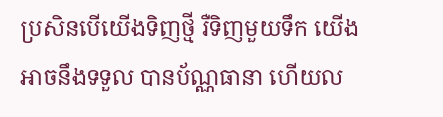ប្រសិនបើយើងទិញថ្មី រឺទិញមួយទឹក យើងអាចនឹងទទួល បានប័ណ្ណធានា ហើយល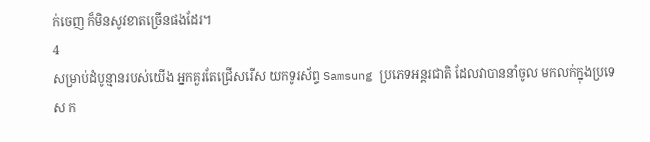ក់ចេញ ក៏មិនសូវខាតច្រើនផងដែរ។
4
សម្រាប់ដំបូន្មានរបស់យើង អ្នកគួរតែជ្រើសរើស យកទូរស័ព្ទ Samsung ប្រភេទអន្តរជាតិ ដែលវាបាននាំចូល មកលក់ក្នុងប្រទេស ក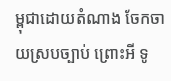ម្ពុជាដោយតំណាង ចែកចាយស្របច្បាប់ ព្រោះអី ទូ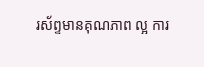រស័ព្ទមានគុណភាព ល្អ ការ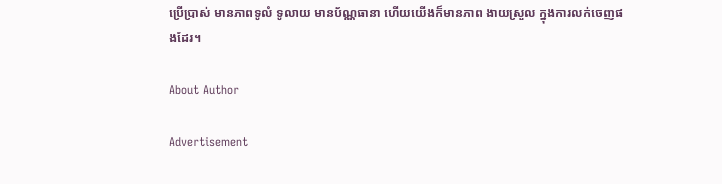ប្រើប្រាស់ មានភាពទូលំ ទូលាយ មានប័ណ្ណធានា ហើយយើងក៏មានភាព ងាយស្រួល ក្នុងការលក់ចេញផងដែរ។

About Author

Advertisement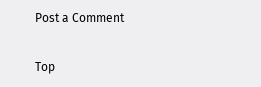Post a Comment


Top